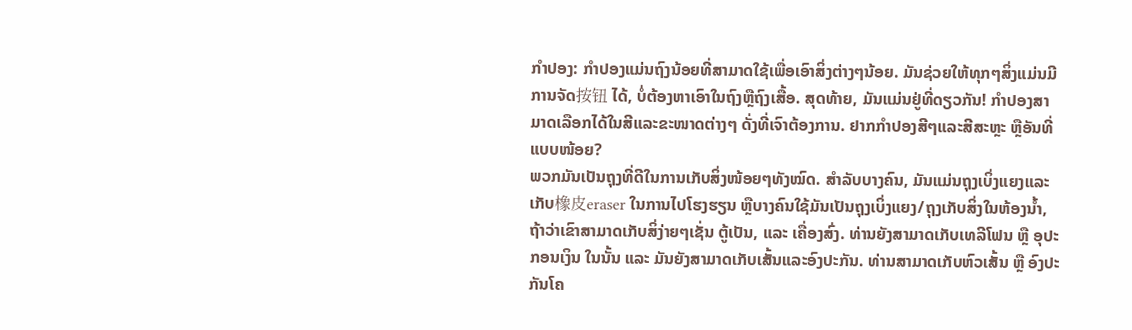ກຳປອງ: ກຳປອງແມ່ນຖົງນ້ອຍທີ່ສາມາດໃຊ້ເພື່ອເອົາສິ່ງຕ່າງໆນ້ອຍ. ມັນຊ່ວຍໃຫ້ທຸກໆສິ່ງແມ່ນມີການຈັດ按钮 ໄດ້, ບໍ່ຕ້ອງຫາເອົາໃນຖົງຫຼືຖົງເສື້ອ. ສຸດທ້າຍ, ມັນແມ່ນຢູ່ທີ່ດຽວກັນ! ກຳປອງສາມາດເລືອກໄດ້ໃນສີແລະຂະໜາດຕ່າງໆ ດັ່ງທີ່ເຈົາຕ້ອງການ. ຢາກກຳປອງສີໆແລະສີສະຫຼະ ຫຼືອັນທີ່ແບບໜ້ອຍ?
ພວກມັນເປັນຖຸງທີ່ດີໃນການເກັບສິ່ງໜ້ອຍໆທັງໝົດ. ສຳລັບບາງຄົນ, ມັນແມ່ນຖຸງເບິ່ງແຍງແລະເກັບ橡皮eraser ໃນການໄປໂຮງຮຽນ ຫຼືບາງຄົນໃຊ້ມັນເປັນຖຸງເບິ່ງແຍງ/ຖຸງເກັບສິ່ງໃນຫ້ອງນໍ້າ, ຖ້າວ່າເຂົາສາມາດເກັບສິ່ງ່າຍໆເຊັ່ນ ຕູ້ເປັນ, ແລະ ເຄື່ອງສົ່ງ. ທ່ານຍັງສາມາດເກັບເທລີໂຟນ ຫຼື ອຸປະກອນເງິນ ໃນນັ້ນ ແລະ ມັນຍັງສາມາດເກັບເສັ້ນແລະອົງປະກັນ. ທ່ານສາມາດເກັບຫົວເສັ້ນ ຫຼື ອົງປະກັນໂຄ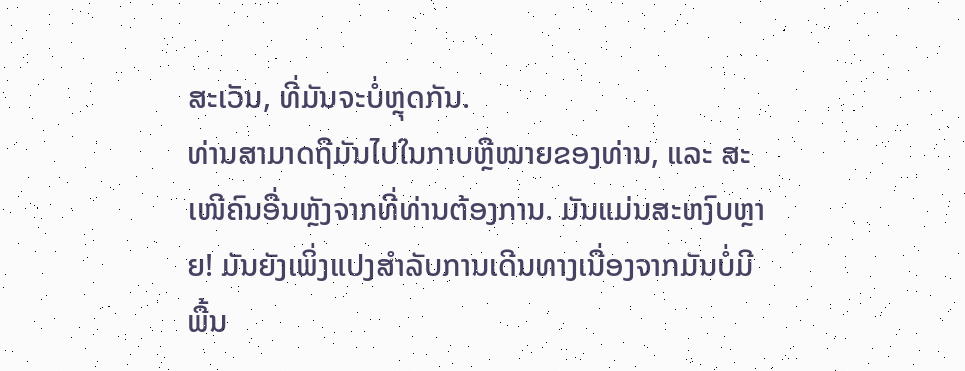ສະເວັນ, ທີ່ມັນຈະບໍ່ຫຼຸດກັນ.
ທ່ານສາມາດຖືມັນໄປໃນກາບຫຼືໝາຍຂອງທ່ານ, ແລະ ສະເໜີຄົນອື່ນຫຼັງຈາກທີ່ທ່ານຕ້ອງການ. ມັນແມ່ນສະຫງົບຫຼາຍ! ມັນຍັງເພິ່ງແປງສຳລັບການເດີນທາງເນື່ອງຈາກມັນບໍ່ມີພື້ນ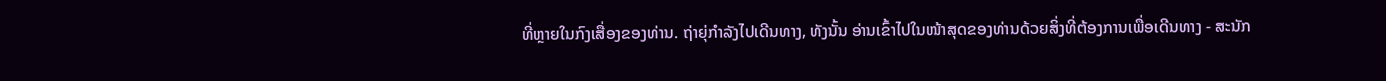ທີ່ຫຼາຍໃນກົງເສື່ອງຂອງທ່ານ. ຖ່າຍຸ່ກຳລັງໄປເດີນທາງ, ທັງນັ້ນ ອ່ານເຂົ້າໄປໃນໜ້າສຸດຂອງທ່ານດ້ວຍສິ່ງທີ່ຕ້ອງການເພື່ອເດີນທາງ - ສະນັກ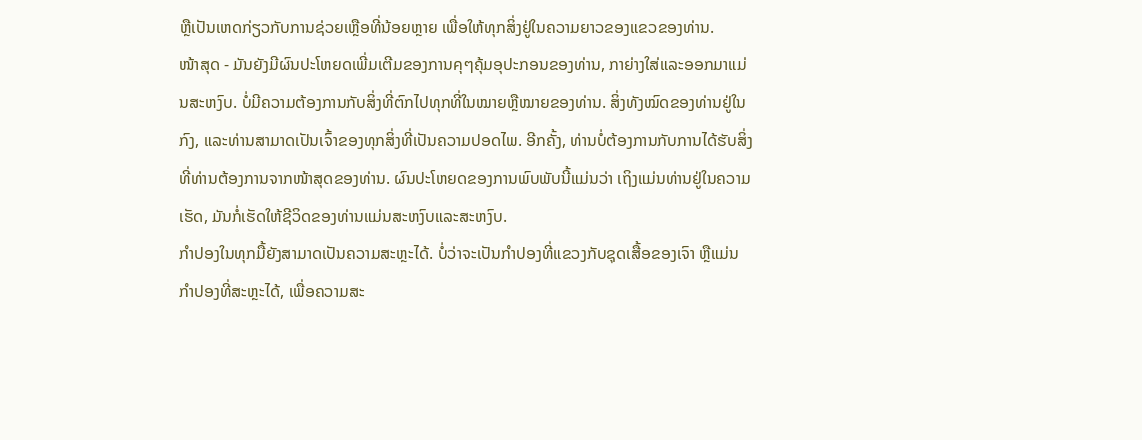ຫຼືເປັນເຫດກ່ຽວກັບການຊ່ວຍເຫຼືອທີ່ນ້ອຍຫຼາຍ ເພື່ອໃຫ້ທຸກສິ່ງຢູ່ໃນຄວາມຍາວຂອງແຂວຂອງທ່ານ.
ໜ້າສຸດ - ມັນຍັງມີຜົນປະໂຫຍດເພີ່ມເຕີມຂອງການคุໆຄຸ້ມອຸປະກອນຂອງທ່ານ, ກາຍ່າງໃສ່ແລະອອກມາແມ່ນສະຫງົບ. ບໍ່ມີຄວາມຕ້ອງການກັບສິ່ງທີ່ຕົກໄປທຸກທີ່ໃນໝາຍຫຼືໝາຍຂອງທ່ານ. ສິ່ງທັງໝົດຂອງທ່ານຢູ່ໃນກົງ, ແລະທ່ານສາມາດເປັນເຈົ້າຂອງທຸກສິ່ງທີ່ເປັນຄວາມປອດໄພ. ອີກຄັ້ງ, ທ່ານບໍ່ຕ້ອງການກັບການໄດ້ຮັບສິ່ງທີ່ທ່ານຕ້ອງການຈາກໜ້າສຸດຂອງທ່ານ. ຜົນປະໂຫຍດຂອງການພົບພັບນີ້ແມ່ນວ່າ ເຖິງແມ່ນທ່ານຢູ່ໃນຄວາມເຮັດ, ມັນກໍ່ເຮັດໃຫ້ຊີວິດຂອງທ່ານແມ່ນສະຫງົບແລະສະຫງົບ.
ກຳປອງໃນທຸກມື້ຍັງສາມາດເປັນຄວາມສະຫຼະໄດ້. ບໍ່ວ່າຈະເປັນກຳປອງທີ່ແຂວງກັບຊຸດເສື້ອຂອງເຈົາ ຫຼືແມ່ນກຳປອງທີ່ສະຫຼະໄດ້, ເພື່ອຄວາມສະ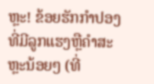ຫຼະ! ຂ້ອຍຮັກກຳປອງທີ່ມີລູກແຮງຫຼືຄໍາສະຫຼະນ້ອຍໆ (ທີ່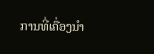ການທີ່ເຄື່ອງນຳ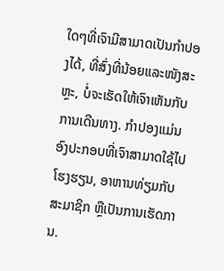ໃດໆທີ່ເຈົາມີສາມາດເປັນກຳປອງໄດ້, ທີ່ສົ່ງທີ່ນ້ອຍແລະໜັງສະຫຼະ, ບໍ່ຈະເຮັດໃຫ້ເຈົາເຫັນກັບການເດີນທາງ. ກຳປອງແມ່ນອົງປະກອບທີ່ເຈົາສາມາດໃຊ້ໄປໂຮງຮຽນ, ອາຫານທ່ຽມກັບສະມາຊິກ ຫຼືເປັນການເຮັດການ.